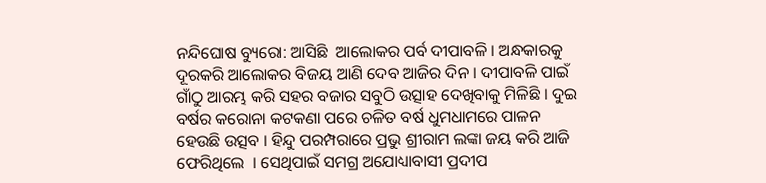ନନ୍ଦିଘୋଷ ବ୍ୟୁରୋ: ଆସିଛି  ଆଲୋକର ପର୍ବ ଦୀପାବଳି । ଅନ୍ଧକାରକୁ ଦୂରକରି ଆଲୋକର ବିଜୟ ଆଣି ଦେବ ଆଜିର ଦିନ । ଦୀପାବଳି ପାଇଁ ଗାଁଠୁ ଆରମ୍ଭ କରି ସହର ବଜାର ସବୁଠି ଉତ୍ସାହ ଦେଖିବାକୁ ମିଳିଛି । ଦୁଇ ବର୍ଷର କରୋନା କଟକଣା ପରେ ଚଳିତ ବର୍ଷ ଧୁମଧାମରେ ପାଳନ ହେଉଛି ଉତ୍ସବ । ହିନ୍ଦୁ ପରମ୍ପରାରେ ପ୍ରଭୁ ଶ୍ରୀରାମ ଲଙ୍କା ଜୟ କରି ଆଜି ଫେରିଥିଲେ  । ସେଥିପାଇଁ ସମଗ୍ର ଅଯୋଧ୍ୟାବାସୀ ପ୍ରଦୀପ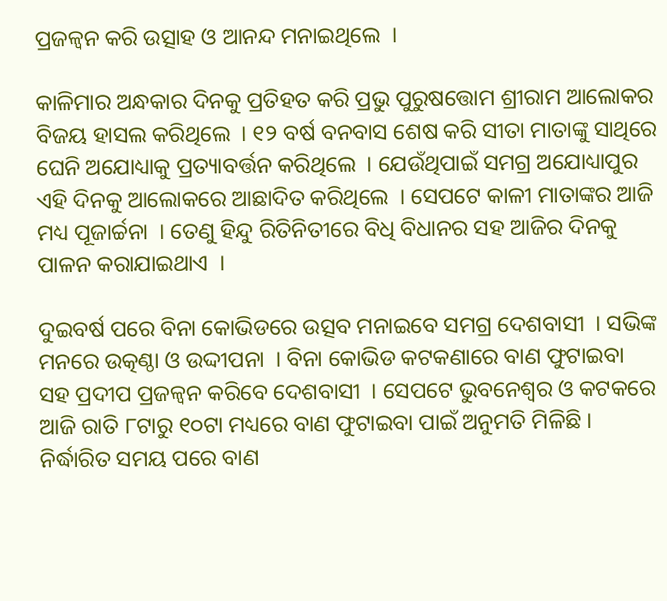ପ୍ରଜଳ୍ୱନ କରି ଉତ୍ସାହ ଓ ଆନନ୍ଦ ମନାଇଥିଲେ  ।

କାଳିମାର ଅନ୍ଧକାର ଦିନକୁ ପ୍ରତିହତ କରି ପ୍ରଭୁ ପୁରୁଷତ୍ତୋମ ଶ୍ରୀରାମ ଆଲୋକର ବିଜୟ ହାସଲ କରିଥିଲେ  । ୧୨ ବର୍ଷ ବନବାସ ଶେଷ କରି ସୀତା ମାତାଙ୍କୁ ସାଥିରେ ଘେନି ଅଯୋଧ୍ୟାକୁ ପ୍ରତ୍ୟାବର୍ତ୍ତନ କରିଥିଲେ  । ଯେଉଁଥିପାଇଁ ସମଗ୍ର ଅଯୋଧ୍ୟାପୁର ଏହି ଦିନକୁ ଆଲୋକରେ ଆଛାଦିତ କରିଥିଲେ  । ସେପଟେ କାଳୀ ମାତାଙ୍କର ଆଜି ମଧ୍ୟ ପୂଜାର୍ଚ୍ଚନା  । ତେଣୁ ହିନ୍ଦୁ ରିତିନିତୀରେ ବିଧି ବିଧାନର ସହ ଆଜିର ଦିନକୁ ପାଳନ କରାଯାଇଥାଏ  ।

ଦୁଇବର୍ଷ ପରେ ବିନା କୋଭିଡରେ ଉତ୍ସବ ମନାଇବେ ସମଗ୍ର ଦେଶବାସୀ  । ସଭିଙ୍କ ମନରେ ଉତ୍କଣ୍ଠା ଓ ଉଦ୍ଦୀପନା  । ବିନା କୋଭିଡ କଟକଣାରେ ବାଣ ଫୁଟାଇବା ସହ ପ୍ରଦୀପ ପ୍ରଜଳ୍ୱନ କରିବେ ଦେଶବାସୀ  । ସେପଟେ ଭୁବନେଶ୍ବର ଓ କଟକରେ ଆଜି ରାତି ୮ଟାରୁ ୧୦ଟା ମଧ୍ୟରେ ବାଣ ଫୁଟାଇବା ପାଇଁ ଅନୁମତି ମିଳିଛି । ନିର୍ଦ୍ଧାରିତ ସମୟ ପରେ ବାଣ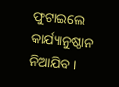ଫୁଟାଇଲେ କାର୍ଯ୍ୟାନୁଷ୍ଠାନ ନିଆଯିବ ।